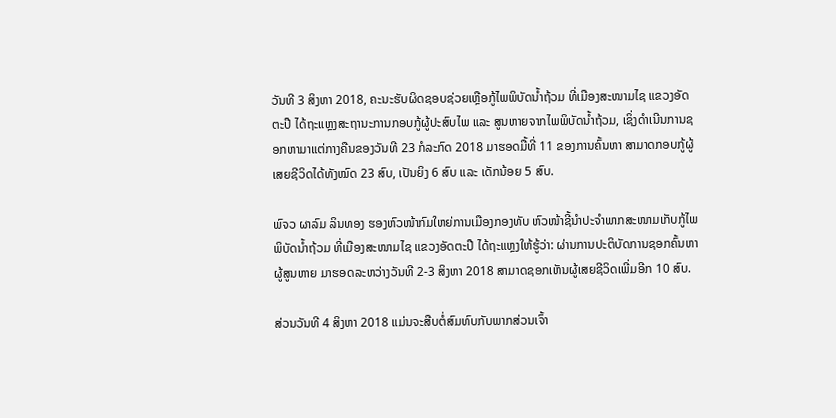ວັນທີ 3 ສິງຫາ 2018, ຄະນະຮັບຜິດຊອບຊ່ວຍເຫຼືອກູ້ໄພພິບັດນໍ້າຖ້ວມ ທີ່ເມືອງສະໜາມໄຊ ແຂວງອັດຕະປື ໄດ້ຖະແຫຼງສະຖານະການກອບກູ້ຜູ້ປະສົບໄພ ແລະ ສູນຫາຍຈາກໄພພິບັດນໍ້າຖ້ວມ, ເຊິ່ງດຳເນີນການຊອກຫາມາແຕ່ກາງຄືນຂອງວັນທີ 23 ກໍລະກົດ 2018 ມາຮອດມື້ທີ່ 11 ຂອງການຄົ້ນຫາ ສາມາດກອບກູ້ຜູ້ເສຍຊີວິດໄດ້ທັງໝົດ 23 ສົບ, ເປັນຍິງ 6 ສົບ ແລະ ເດັກນ້ອຍ 5 ສົບ.

ພົຈວ ຜາລົມ ລິນທອງ ຮອງຫົວໜ້າກົມໃຫຍ່ການເມືອງກອງທັບ ຫົວໜ້າຊີ້ນຳປະຈຳພາກສະໜາມເກັບກູ້ໄພພິບັດນໍ້າຖ້ວມ ທີ່ເມືອງສະໜາມໄຊ ແຂວງອັດຕະປື ໄດ້ຖະແຫຼງໃຫ້ຮູ້ວ່າ: ຜ່ານການປະຕິບັດການຊອກຄົ້ນຫາຜູ້ສູນຫາຍ ມາຮອດລະຫວ່າງວັນທີ 2-3 ສິງຫາ 2018 ສາມາດຊອກເຫັນຜູ້ເສຍຊີວິດເພີ່ມອີກ 10 ສົບ.

ສ່ວນວັນທີ 4 ສິງຫາ 2018 ແມ່ນຈະສືບຕໍ່ສົມທົບກັບພາກສ່ວນເຈົ້າ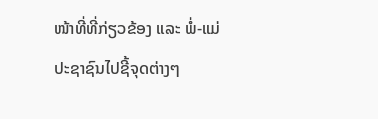ໜ້າທີ່ທີ່ກ່ຽວຂ້ອງ ແລະ ພໍ່-ແມ່ປະຊາຊົນໄປຊີ້ຈຸດຕ່າງໆ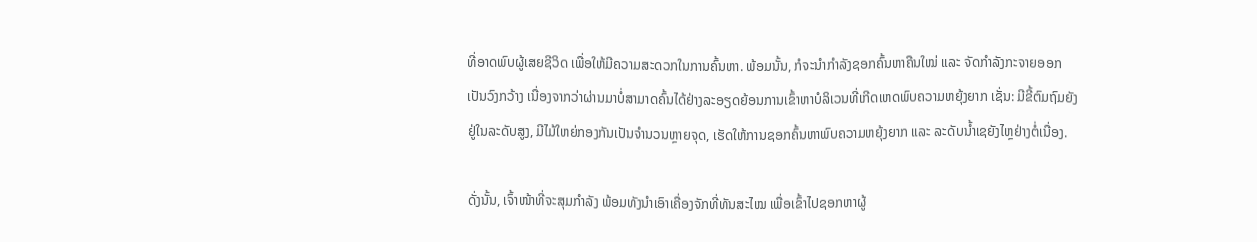ທີ່ອາດພົບຜູ້ເສຍຊີວິດ ເພື່ອໃຫ້ມີຄວາມສະດວກໃນການຄົ້ນຫາ. ພ້ອມນັ້ນ, ກໍຈະນຳກຳລັງຊອກຄົ້ນຫາຄືນໃໝ່ ແລະ ຈັດກຳລັງກະຈາຍອອກເປັນວົງກວ້າງ ເນື່ອງຈາກວ່າຜ່ານມາບໍ່ສາມາດຄົ້ນໄດ້ຢ່າງລະອຽດຍ້ອນການເຂົ້າຫາບໍລິເວນທີ່ເກີດເຫດພົບຄວາມຫຍຸ້ງຍາກ ເຊັ່ນ: ມີຂີ້ຕົມຖົມຍັງຢູ່ໃນລະດັບສູງ, ມີໄມ້ໃຫຍ່ກອງກັນເປັນຈຳນວນຫຼາຍຈຸດ, ເຮັດໃຫ້ການຊອກຄົ້ນຫາພົບຄວາມຫຍຸ້ງຍາກ ແລະ ລະດັບນໍ້າເຊຍັງໄຫຼຢ່າງຕໍ່ເນື່ອງ.

ດັ່ງນັ້ນ, ເຈົ້າໜ້າທີ່ຈະສຸມກຳລັງ ພ້ອມທັງນຳເອົາເຄື່ອງຈັກທີ່ທັນສະໄໝ ເພື່ອເຂົ້າໄປຊອກຫາຜູ້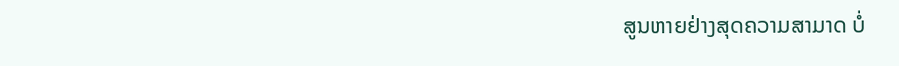ສູນຫາຍຢ່າງສຸດຄວາມສາມາດ ບໍ່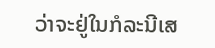ວ່າຈະຢູ່ໃນກໍລະນີເສ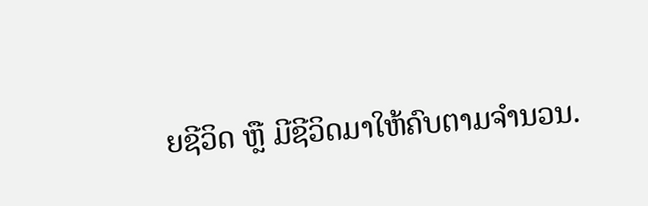ຍຊີວິດ ຫຼື ມີຊີວິດມາໃຫ້ຄົບຕາມຈຳນວນ.